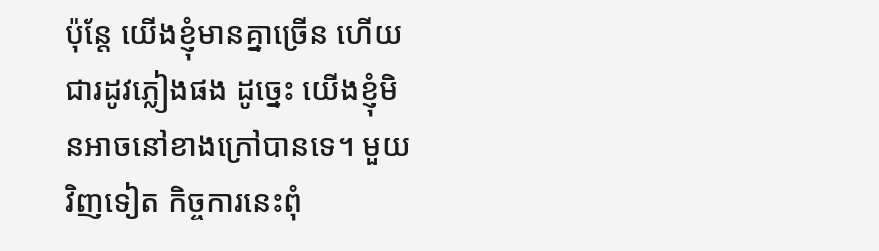ប៉ុន្តែ យើងខ្ញុំមានគ្នាច្រើន ហើយជារដូវភ្លៀងផង ដូច្នេះ យើងខ្ញុំមិនអាចនៅខាងក្រៅបានទេ។ មួយវិញទៀត កិច្ចការនេះពុំ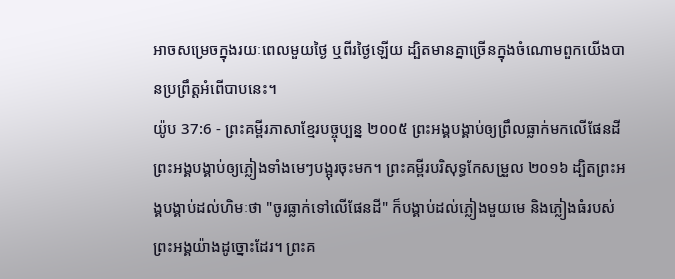អាចសម្រេចក្នុងរយៈពេលមួយថ្ងៃ ឬពីរថ្ងៃឡើយ ដ្បិតមានគ្នាច្រើនក្នុងចំណោមពួកយើងបានប្រព្រឹត្តអំពើបាបនេះ។
យ៉ូប 37:6 - ព្រះគម្ពីរភាសាខ្មែរបច្ចុប្បន្ន ២០០៥ ព្រះអង្គបង្គាប់ឲ្យព្រឹលធ្លាក់មកលើផែនដី ព្រះអង្គបង្គាប់ឲ្យភ្លៀងទាំងមេៗបង្អុរចុះមក។ ព្រះគម្ពីរបរិសុទ្ធកែសម្រួល ២០១៦ ដ្បិតព្រះអង្គបង្គាប់ដល់ហិមៈថា "ចូរធ្លាក់ទៅលើផែនដី" ក៏បង្គាប់ដល់ភ្លៀងមួយមេ និងភ្លៀងធំរបស់ព្រះអង្គយ៉ាងដូច្នោះដែរ។ ព្រះគ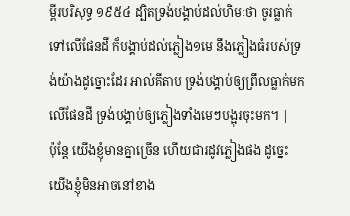ម្ពីរបរិសុទ្ធ ១៩៥៤ ដ្បិតទ្រង់បង្គាប់ដល់ហិមៈថា ចូរធ្លាក់ទៅលើផែនដី ក៏បង្គាប់ដល់ភ្លៀង១មេ នឹងភ្លៀងធំរបស់ទ្រង់យ៉ាងដូច្នោះដែរ អាល់គីតាប ទ្រង់បង្គាប់ឲ្យព្រឹលធ្លាក់មកលើផែនដី ទ្រង់បង្គាប់ឲ្យភ្លៀងទាំងមេៗបង្អុរចុះមក។ |
ប៉ុន្តែ យើងខ្ញុំមានគ្នាច្រើន ហើយជារដូវភ្លៀងផង ដូច្នេះ យើងខ្ញុំមិនអាចនៅខាង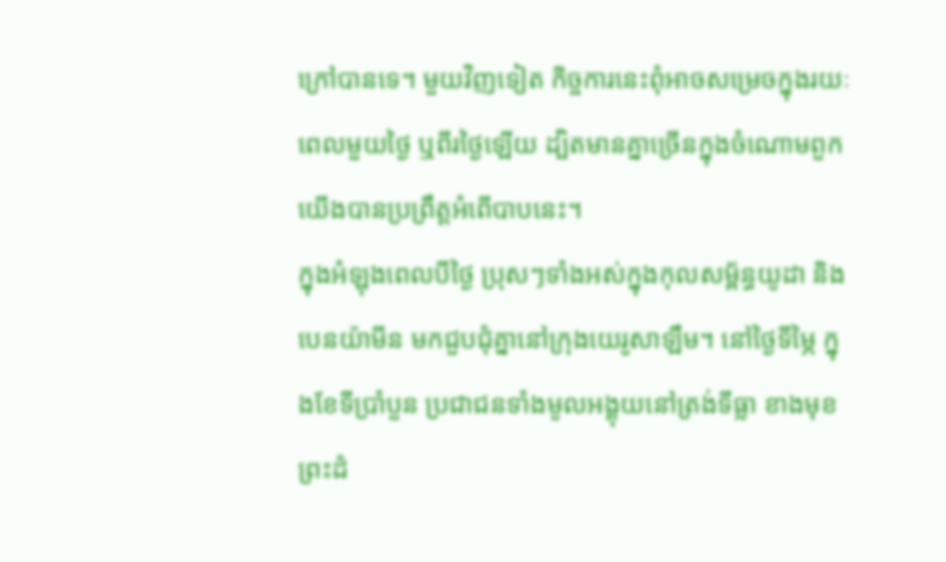ក្រៅបានទេ។ មួយវិញទៀត កិច្ចការនេះពុំអាចសម្រេចក្នុងរយៈពេលមួយថ្ងៃ ឬពីរថ្ងៃឡើយ ដ្បិតមានគ្នាច្រើនក្នុងចំណោមពួកយើងបានប្រព្រឹត្តអំពើបាបនេះ។
ក្នុងអំឡុងពេលបីថ្ងៃ ប្រុសៗទាំងអស់ក្នុងកុលសម្ព័ន្ធយូដា និងបេនយ៉ាមីន មកជួបជុំគ្នានៅក្រុងយេរូសាឡឹម។ នៅថ្ងៃទីម្ភៃ ក្នុងខែទីប្រាំបួន ប្រជាជនទាំងមូលអង្គុយនៅត្រង់ទីធ្លា ខាងមុខព្រះដំ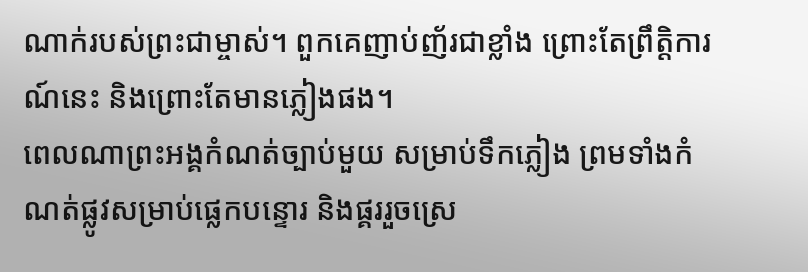ណាក់របស់ព្រះជាម្ចាស់។ ពួកគេញាប់ញ័រជាខ្លាំង ព្រោះតែព្រឹត្តិការណ៍នេះ និងព្រោះតែមានភ្លៀងផង។
ពេលណាព្រះអង្គកំណត់ច្បាប់មួយ សម្រាប់ទឹកភ្លៀង ព្រមទាំងកំណត់ផ្លូវសម្រាប់ផ្លេកបន្ទោរ និងផ្គររួចស្រេ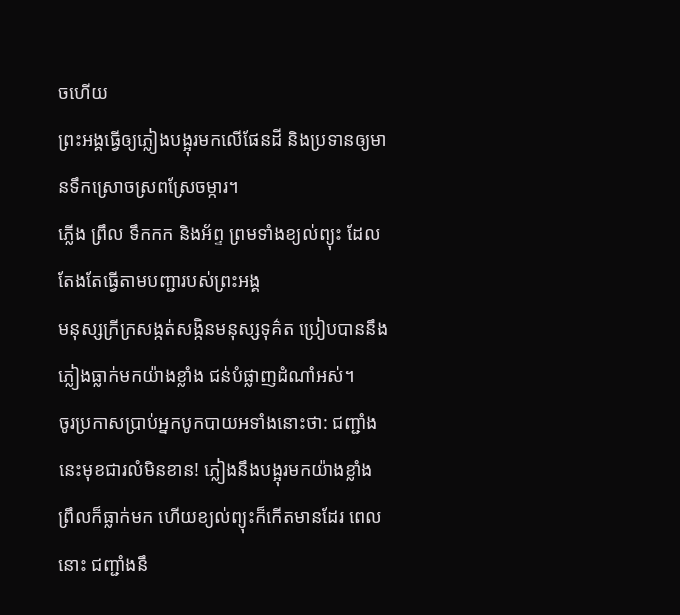ចហើយ
ព្រះអង្គធ្វើឲ្យភ្លៀងបង្អុរមកលើផែនដី និងប្រទានឲ្យមានទឹកស្រោចស្រពស្រែចម្ការ។
ភ្លើង ព្រឹល ទឹកកក និងអ័ព្ទ ព្រមទាំងខ្យល់ព្យុះ ដែលតែងតែធ្វើតាមបញ្ជារបស់ព្រះអង្គ
មនុស្សក្រីក្រសង្កត់សង្កិនមនុស្សទុគ៌ត ប្រៀបបាននឹងភ្លៀងធ្លាក់មកយ៉ាងខ្លាំង ជន់បំផ្លាញដំណាំអស់។
ចូរប្រកាសប្រាប់អ្នកបូកបាយអទាំងនោះថា: ជញ្ជាំងនេះមុខជារលំមិនខាន! ភ្លៀងនឹងបង្អុរមកយ៉ាងខ្លាំង ព្រឹលក៏ធ្លាក់មក ហើយខ្យល់ព្យុះក៏កើតមានដែរ ពេលនោះ ជញ្ជាំងនឹ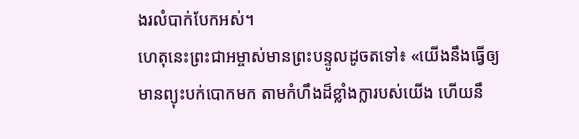ងរលំបាក់បែកអស់។
ហេតុនេះព្រះជាអម្ចាស់មានព្រះបន្ទូលដូចតទៅ៖ «យើងនឹងធ្វើឲ្យមានព្យុះបក់បោកមក តាមកំហឹងដ៏ខ្លាំងក្លារបស់យើង ហើយនឹ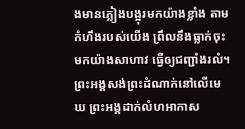ងមានភ្លៀងបង្អុរមកយ៉ាងខ្លាំង តាមកំហឹងរបស់យើង ព្រឹលនឹងធ្លាក់ចុះមកយ៉ាងសាហាវ ធ្វើឲ្យជញ្ជាំងរលំ។
ព្រះអង្គសង់ព្រះដំណាក់នៅលើមេឃ ព្រះអង្គដាក់លំហអាកាស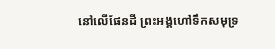នៅលើផែនដី ព្រះអង្គហៅទឹកសមុទ្រ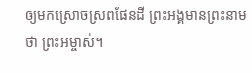ឲ្យមកស្រោចស្រពផែនដី ព្រះអង្គមានព្រះនាមថា ព្រះអម្ចាស់។